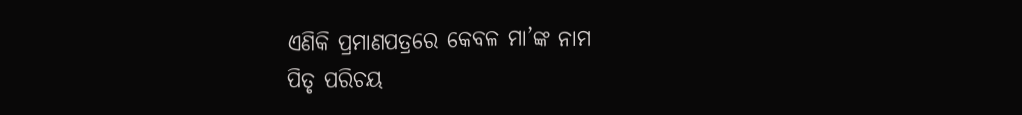ଏଣିକି ପ୍ରମାଣପତ୍ରରେ କେବଳ ମା’ଙ୍କ ନାମ
ପିତୃ ପରିଚୟ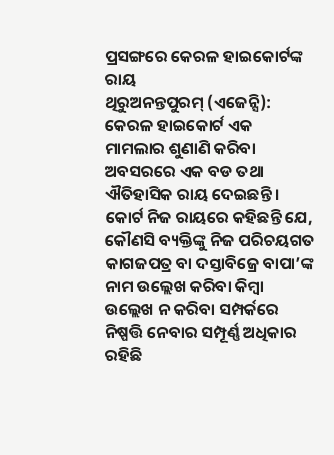ପ୍ରସଙ୍ଗରେ କେରଳ ହାଇକୋର୍ଟଙ୍କ ରାୟ
ଥିରୁଅନନ୍ତପୁରମ୍ (ଏଜେନ୍ସି): କେରଳ ହାଇକୋର୍ଟ ଏକ ମାମଲାର ଶୁଣାଣି କରିବା ଅବସରରେ ଏକ ବଡ ତଥା ଐତିହାସିକ ରାୟ ଦେଇଛନ୍ତି । କୋର୍ଟ ନିଜ ରାୟରେ କହିଛନ୍ତି ଯେ, କୌଣସି ବ୍ୟକ୍ତିଙ୍କୁ ନିଜ ପରିଚୟଗତ କାଗଜପତ୍ର ବା ଦସ୍ତାବିଜ୍ରେ ବାପା’ଙ୍କ ନାମ ଉଲ୍ଲେଖ କରିବା କିମ୍ବା ଉଲ୍ଲେଖ ନ କରିବା ସମ୍ପର୍କରେ ନିଷ୍ପତ୍ତି ନେବାର ସମ୍ପୂର୍ଣ୍ଣ ଅଧିକାର ରହିଛି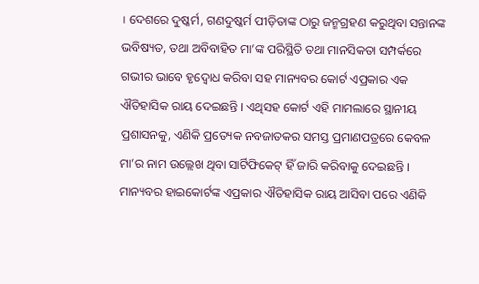। ଦେଶରେ ଦୁଷ୍କର୍ମ, ଗଣଦୁଷ୍କର୍ମ ପୀଡ଼ିତାଙ୍କ ଠାରୁ ଜନ୍ମଗ୍ରହଣ କରୁଥିବା ସନ୍ତାନଙ୍କ ଭବିଷ୍ୟତ, ତଥା ଅବିବାହିତ ମା’ଙ୍କ ପରିସ୍ଥିତି ତଥା ମାନସିକତା ସମ୍ପର୍କରେ ଗଭୀର ଭାବେ ହୃଦ୍ବୋଧ କରିବା ସହ ମାନ୍ୟବର କୋର୍ଟ ଏପ୍ରକାର ଏକ ଐତିହାସିକ ରାୟ ଦେଇଛନ୍ତି । ଏଥିସହ କୋର୍ଟ ଏହି ମାମଲାରେ ସ୍ଥାନୀୟ ପ୍ରଶାସନକୁ, ଏଣିକି ପ୍ରତ୍ୟେକ ନବଜାତକର ସମସ୍ତ ପ୍ରମାଣପତ୍ରରେ କେବଳ ମା’ର ନାମ ଉଲ୍ଲେଖ ଥିବା ସାର୍ଟିଫିକେଟ୍ ହିଁ ଜାରି କରିବାକୁ ଦେଇଛନ୍ତି । ମାନ୍ୟବର ହାଇକୋର୍ଟଙ୍କ ଏପ୍ରକାର ଐତିହାସିକ ରାୟ ଆସିବା ପରେ ଏଣିକି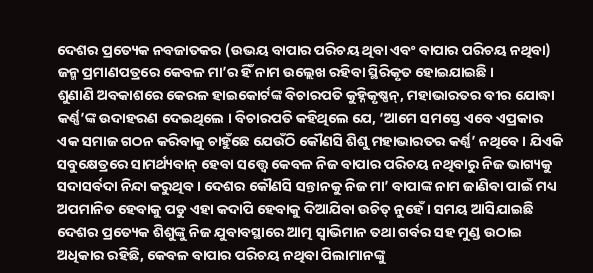ଦେଶର ପ୍ରତ୍ୟେକ ନବଜାତକର (ଉଭୟ ବାପାର ପରିଚୟ ଥିବା ଏବଂ ବାପାର ପରିଚୟ ନଥିବା) ଜନ୍ମ ପ୍ରମାଣପତ୍ରରେ କେବଳ ମା’ର ହିଁ ନାମ ଉଲ୍ଲେଖ ରହିବା ସ୍ଥିରିକୃତ ହୋଇଯାଇଛି ।
ଶୁଣାଣି ଅବକାଶରେ କେରଳ ହାଇକୋର୍ଟଙ୍କ ବିଚାରପତି କୁହ୍ନିକୃଷ୍ଣନ୍, ମହାଭାରତର ବୀର ଯୋଦ୍ଧା କର୍ଣ୍ଣ’ଙ୍କ ଉଦାହରଣ ଦେଇଥିଲେ । ବିଚାରପତି କହିଥିଲେ ଯେ, ‘ଆମେ ସମସ୍ତେ ଏବେ ଏପ୍ରକାର ଏକ ସମାଜ ଗଠନ କରିବାକୁ ଚାହୁଁଛେ ଯେଉଁଠି କୌଣସି ଶିଶୁ ମହାଭାରତର କର୍ଣ୍ଣ’ ନଥିବେ । ଯିଏକି ସବୁକ୍ଷେତ୍ରରେ ସାମର୍ଥ୍ୟବାନ୍ ହେବା ସତ୍ତ୍ୱେ କେବଳ ନିଜ ବାପାର ପରିଚୟ ନଥିବାରୁ ନିଜ ଭାଗ୍ୟକୁ ସଦାସର୍ବଦା ନିନ୍ଦା କରୁଥିବ । ଦେଶର କୌଣସି ସନ୍ତାନକୁ ନିଜ ମା’ ବାପାଙ୍କ ନାମ ଜାଣିବା ପାଇଁ ମଧ୍ୟ ଅପମାନିତ ହେବାକୁ ପଡୁ ଏହା କଦାପି ହେବାକୁ ଦିଆଯିବା ଉଚିତ୍ ନୁହେଁ । ସମୟ ଆସିଯାଇଛି ଦେଶର ପ୍ରତ୍ୟେକ ଶିଶୁଙ୍କୁ ନିଜ ଯୁବାବସ୍ଥାରେ ଆତ୍ମ ସ୍ୱାଭିମାନ ତଥା ଗର୍ବର ସହ ମୁଣ୍ଡ ଉଠାଇ ଅଧିକାର ରହିଛି, କେବଳ ବାପାର ପରିଚୟ ନଥିବା ପିଲାମାନଙ୍କୁ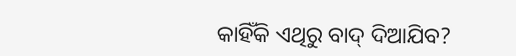କାହିଁକି ଏଥିରୁ ବାଦ୍ ଦିଆଯିବ?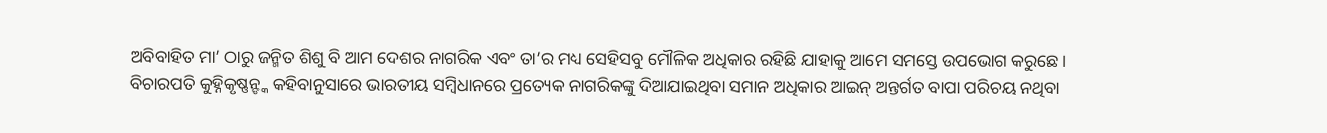ଅବିବାହିତ ମା’ ଠାରୁ ଜନ୍ମିତ ଶିଶୁ ବି ଆମ ଦେଶର ନାଗରିକ ଏବଂ ତା’ର ମଧ୍ୟ ସେହିସବୁ ମୌଳିକ ଅଧିକାର ରହିଛି ଯାହାକୁ ଆମେ ସମସ୍ତେ ଉପଭୋଗ କରୁଛେ ।
ବିଚାରପତି କୁହ୍ନିକୃଷ୍ଣନ୍ଙ୍କ କହିବାନୁସାରେ ଭାରତୀୟ ସମ୍ବିଧାନରେ ପ୍ରତ୍ୟେକ ନାଗରିକଙ୍କୁ ଦିଆଯାଇଥିବା ସମାନ ଅଧିକାର ଆଇନ୍ ଅନ୍ତର୍ଗତ ବାପା ପରିଚୟ ନଥିବା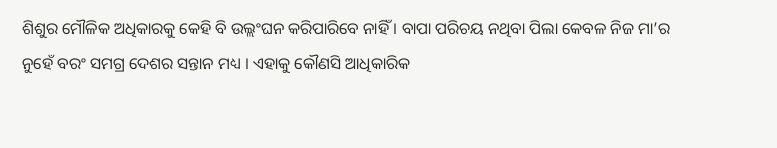ଶିଶୁର ମୌଳିକ ଅଧିକାରକୁ କେହି ବି ଉଲ୍ଲଂଘନ କରିପାରିବେ ନାହିଁ । ବାପା ପରିଚୟ ନଥିବା ପିଲା କେବଳ ନିଜ ମା’ର ନୁହେଁ ବରଂ ସମଗ୍ର ଦେଶର ସନ୍ତାନ ମଧ୍ୟ । ଏହାକୁ କୌଣସି ଆଧିକାରିକ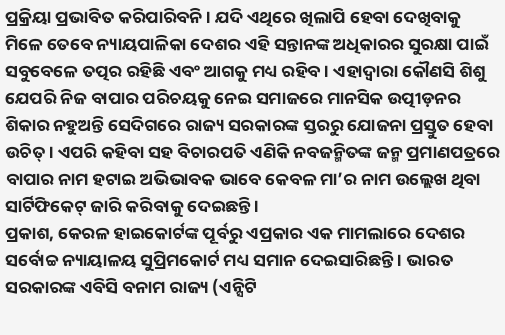ପ୍ରକ୍ରିୟା ପ୍ରଭାବିତ କରିପାରିବନି । ଯଦି ଏଥିରେ ଖିଲାପି ହେବା ଦେଖିବାକୁ ମିଳେ ତେବେ ନ୍ୟାୟପାଳିକା ଦେଶର ଏହି ସନ୍ତାନଙ୍କ ଅଧିକାରର ସୁରକ୍ଷା ପାଇଁ ସବୁବେଳେ ତତ୍ପର ରହିଛି ଏବଂ ଆଗକୁ ମଧ୍ୟ ରହିବ । ଏହାଦ୍ୱାରା କୌଣସି ଶିଶୁ ଯେପରି ନିଜ ବାପାର ପରିଚୟକୁ ନେଇ ସମାଜରେ ମାନସିକ ଉତ୍ପୀଡ଼ନର ଶିକାର ନହୁଅନ୍ତି ସେଦିଗରେ ରାଜ୍ୟ ସରକାରଙ୍କ ସ୍ତରରୁ ଯୋଜନା ପ୍ରସ୍ତୁତ ହେବା ଉଚିତ୍ । ଏପରି କହିବା ସହ ବିଚାରପତି ଏଣିକି ନବଜନ୍ମିତଙ୍କ ଜନ୍ମ ପ୍ରମାଣପତ୍ରରେ ବାପାର ନାମ ହଟାଇ ଅଭିଭାବକ ଭାବେ କେବଳ ମା’ର ନାମ ଉଲ୍ଲେଖ ଥିବା ସାର୍ଟିଫିକେଟ୍ ଜାରି କରିବାକୁ ଦେଇଛନ୍ତି ।
ପ୍ରକାଶ, କେରଳ ହାଇକୋର୍ଟଙ୍କ ପୂର୍ବରୁ ଏପ୍ରକାର ଏକ ମାମଲାରେ ଦେଶର ସର୍ବୋଚ୍ଚ ନ୍ୟାୟାଳୟ ସୁପ୍ରିମକୋର୍ଟ ମଧ୍ୟ ସମାନ ଦେଇସାରିଛନ୍ତି । ଭାରତ ସରକାରଙ୍କ ଏବିସି ବନାମ ରାଜ୍ୟ (ଏନ୍ସିଟି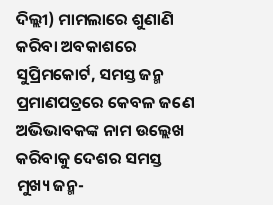ଦିଲ୍ଲୀ) ମାମଲାରେ ଶୁଣାଣି କରିବା ଅବକାଶରେ ସୁପ୍ରିମକୋର୍ଟ, ସମସ୍ତ ଜନ୍ମ ପ୍ରମାଣପତ୍ରରେ କେବଳ ଜଣେ ଅଭିଭାବକଙ୍କ ନାମ ଉଲ୍ଲେଖ କରିବାକୁ ଦେଶର ସମସ୍ତ ମୁଖ୍ୟ ଜନ୍ମ-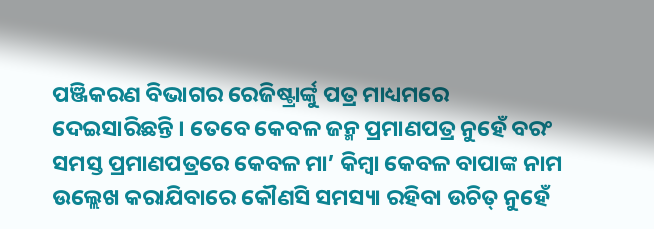ପଞ୍ଜିକରଣ ବିଭାଗର ରେଜିଷ୍ଟ୍ରାର୍ଙ୍କୁ ପତ୍ର ମାଧ୍ୟମରେ ଦେଇସାରିଛନ୍ତି । ତେବେ କେବଳ ଜନ୍ମ ପ୍ରମାଣପତ୍ର ନୁହେଁ ବରଂ ସମସ୍ତ ପ୍ରମାଣପତ୍ରରେ କେବଳ ମା’ କିମ୍ବା କେବଳ ବାପାଙ୍କ ନାମ ଉଲ୍ଲେଖ କରାଯିବାରେ କୌଣସି ସମସ୍ୟା ରହିବା ଉଚିତ୍ ନୁହେଁ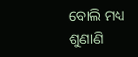ବୋଲି ମଧ୍ୟ ଶୁଣାଣି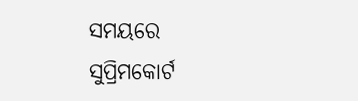ସମୟରେ ସୁପ୍ରିମକୋର୍ଟ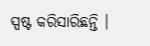ସ୍ପଷ୍ଟ କରିସାରିଛନ୍ତି ।